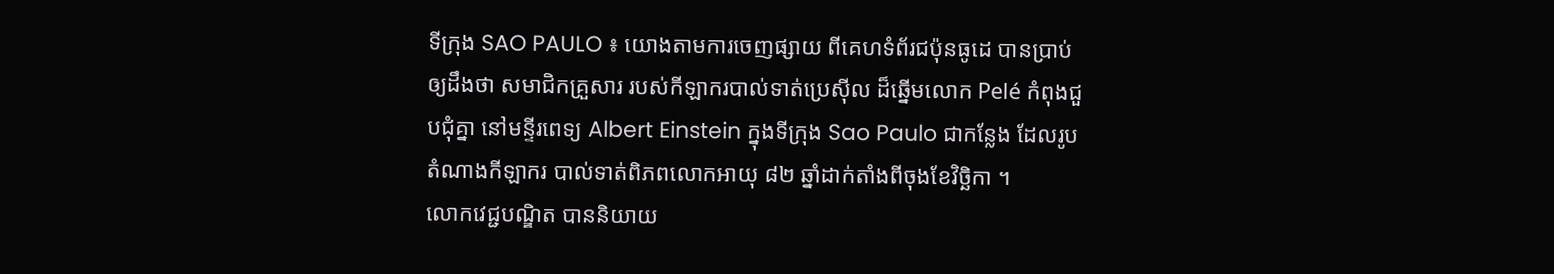ទីក្រុង SAO PAULO ៖ យោងតាមការចេញផ្សាយ ពីគេហទំព័រជប៉ុនធូដេ បានប្រាប់ឲ្យដឹងថា សមាជិកគ្រួសារ របស់កីឡាករបាល់ទាត់ប្រេស៊ីល ដ៏ឆ្នើមលោក Pelé កំពុងជួបជុំគ្នា នៅមន្ទីរពេទ្យ Albert Einstein ក្នុងទីក្រុង Sao Paulo ជាកន្លែង ដែលរូបតំណាងកីឡាករ បាល់ទាត់ពិភពលោកអាយុ ៨២ ឆ្នាំដាក់តាំងពីចុងខែវិច្ឆិកា ។
លោកវេជ្ជបណ្ឌិត បាននិយាយ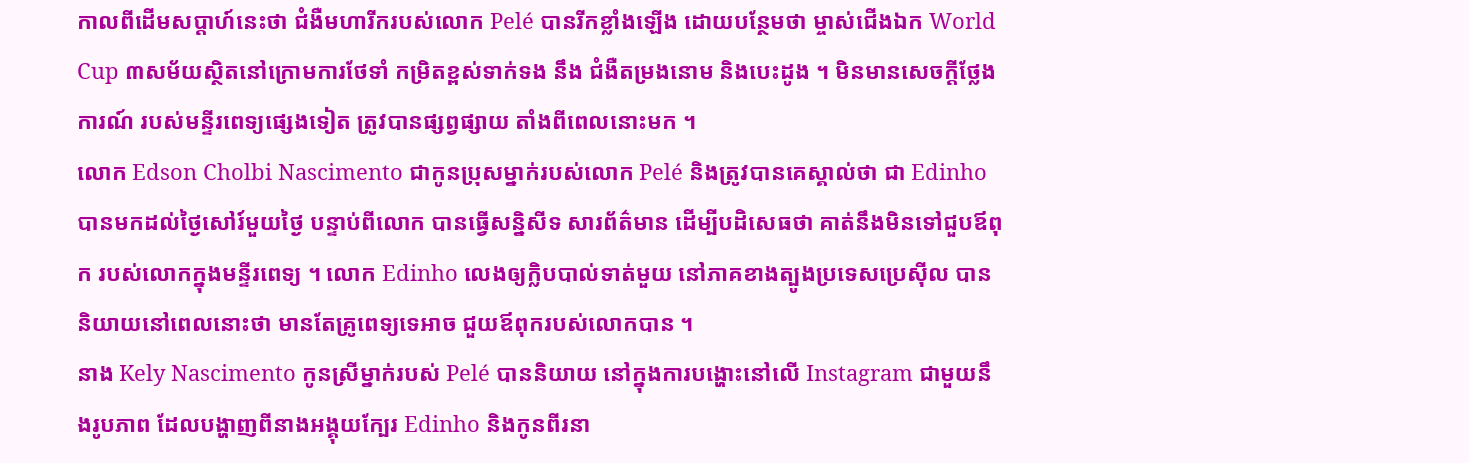កាលពីដើមសប្តាហ៍នេះថា ជំងឺមហារីករបស់លោក Pelé បានរីកខ្លាំងឡើង ដោយបន្ថែមថា ម្ចាស់ជើងឯក World Cup ៣សម័យស្ថិតនៅក្រោមការថែទាំ កម្រិតខ្ពស់ទាក់ទង នឹង ជំងឺតម្រងនោម និងបេះដូង ។ មិនមានសេចក្តីថ្លែងការណ៍ របស់មន្ទីរពេទ្យផ្សេងទៀត ត្រូវបានផ្សព្វផ្សាយ តាំងពីពេលនោះមក ។
លោក Edson Cholbi Nascimento ជាកូនប្រុសម្នាក់របស់លោក Pelé និងត្រូវបានគេស្គាល់ថា ជា Edinho បានមកដល់ថ្ងៃសៅរ៍មួយថ្ងៃ បន្ទាប់ពីលោក បានធ្វើសន្និសីទ សារព័ត៌មាន ដើម្បីបដិសេធថា គាត់នឹងមិនទៅជួបឪពុក របស់លោកក្នុងមន្ទីរពេទ្យ ។ លោក Edinho លេងឲ្យក្លិបបាល់ទាត់មួយ នៅភាគខាងត្បូងប្រទេសប្រេស៊ីល បាននិយាយនៅពេលនោះថា មានតែគ្រូពេទ្យទេអាច ជួយឪពុករបស់លោកបាន ។
នាង Kely Nascimento កូនស្រីម្នាក់របស់ Pelé បាននិយាយ នៅក្នុងការបង្ហោះនៅលើ Instagram ជាមួយនឹងរូបភាព ដែលបង្ហាញពីនាងអង្គុយក្បែរ Edinho និងកូនពីរនា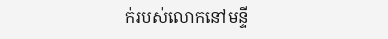ក់របស់លោកនៅមន្ទី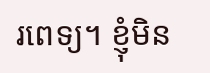រពេទ្យ។ ខ្ញុំមិន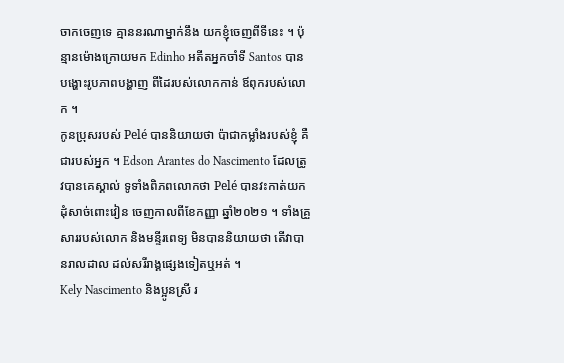ចាកចេញទេ គ្មាននរណាម្នាក់នឹង យកខ្ញុំចេញពីទីនេះ ។ ប៉ុន្មានម៉ោងក្រោយមក Edinho អតីតអ្នកចាំទី Santos បានបង្ហោះរូបភាពបង្ហាញ ពីដៃរបស់លោកកាន់ ឪពុករបស់លោក ។
កូនប្រុសរបស់ Pelé បាននិយាយថា ប៉ាជាកម្លាំងរបស់ខ្ញុំ គឺជារបស់អ្នក ។ Edson Arantes do Nascimento ដែលត្រូវបានគេស្គាល់ ទូទាំងពិភពលោកថា Pelé បានវះកាត់យកដុំសាច់ពោះវៀន ចេញកាលពីខែកញ្ញា ឆ្នាំ២០២១ ។ ទាំងគ្រួសាររបស់លោក និងមន្ទីរពេទ្យ មិនបាននិយាយថា តើវាបានរាលដាល ដល់សរីរាង្គផ្សេងទៀតឬអត់ ។
Kely Nascimento និងប្អូនស្រី រ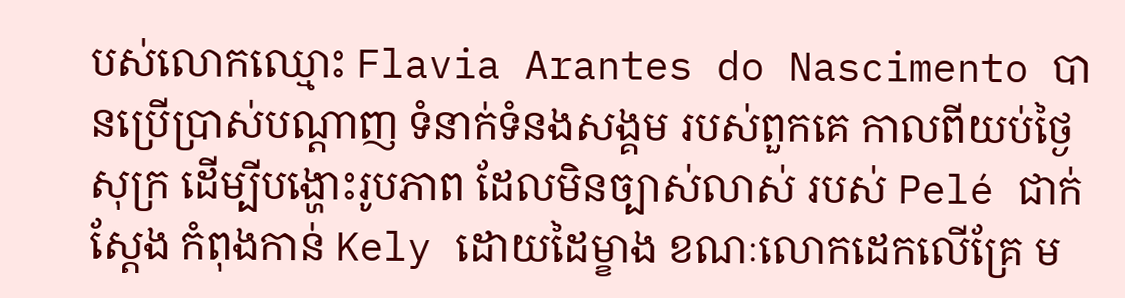បស់លោកឈ្មោះ Flavia Arantes do Nascimento បានប្រើប្រាស់បណ្តាញ ទំនាក់ទំនងសង្គម របស់ពួកគេ កាលពីយប់ថ្ងៃសុក្រ ដើម្បីបង្ហោះរូបភាព ដែលមិនច្បាស់លាស់ របស់ Pelé ជាក់ស្តែង កំពុងកាន់ Kely ដោយដៃម្ខាង ខណៈលោកដេកលើគ្រែ ម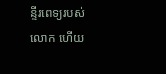ន្ទីរពេទ្យរបស់លោក ហើយ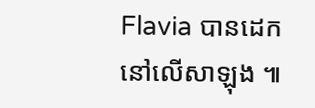Flavia បានដេកនៅលើសាឡុង ៕